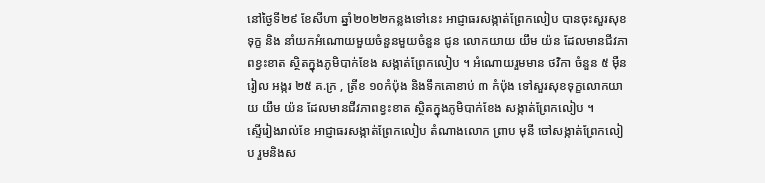នៅថ្ងៃទី២៩ ខែសីហា ឆ្នាំ២០២២កន្លងទៅនេះ អាជ្ញាធរសង្កាត់ព្រែកលៀប បានចុះសួរសុខទុក្ខ និង នាំយកអំណោយមួយចំនួនមួយចំនួន ជូន លោកយាយ យឹម យ៉ន ដែលមានជីវភាពខ្វះខាត ស្ថិតក្នុងភូមិបាក់ខែង សង្កាត់ព្រែកលៀប ។ អំណោយរួមមាន ថវិកា ចំនួន ៥ ម៉ឺនរៀល អង្ករ ២៥ គ.ក្រ , ត្រីខ ១០កំប៉ុង និងទឹកគោខាប់ ៣ កំប៉ុង ទៅសួរសុខទុក្ខលោកយាយ យឹម យ៉ន ដែលមានជីវភាពខ្វះខាត ស្ថិតក្នុងភូមិបាក់ខែង សង្កាត់ព្រែកលៀប ។
ស្ទើរៀងរាល់ខែ អាជ្ញាធរសង្កាត់ព្រែកលៀប តំណាងលោក ព្រាប មុនី ចៅសង្កាត់ព្រែកលៀប រួមនិងស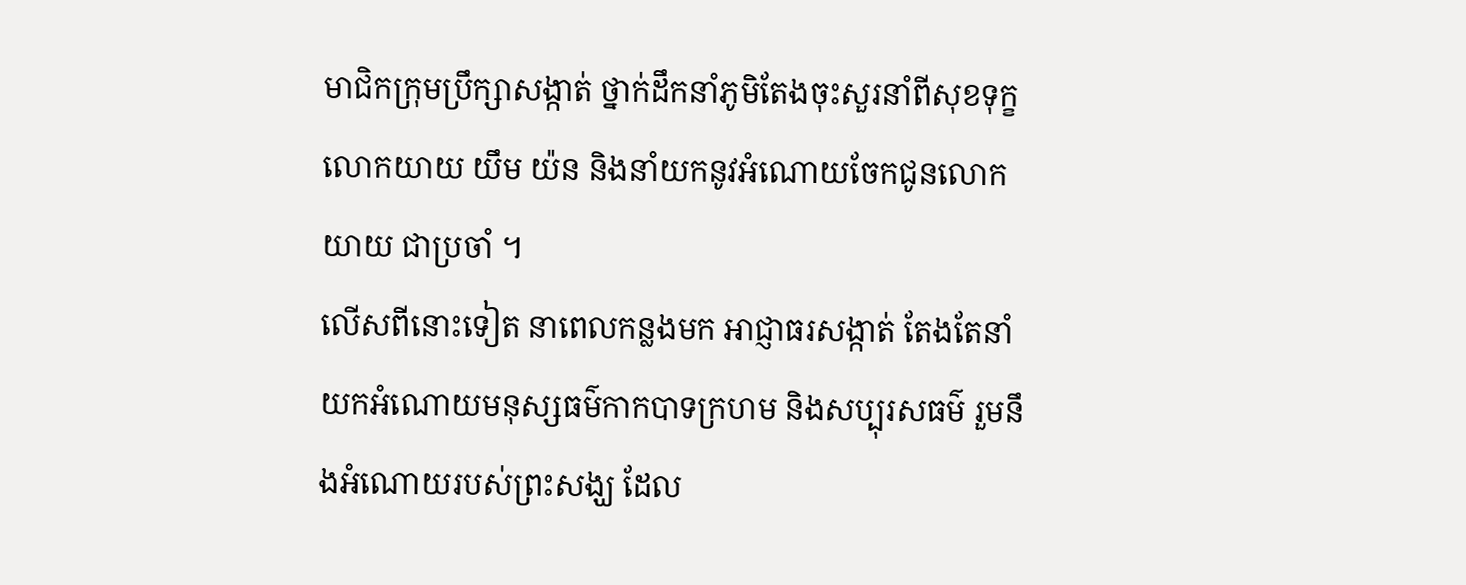មាជិកក្រុមប្រឹក្សាសង្កាត់ ថ្នាក់ដឹកនាំភូមិតែងចុះសួរនាំពីសុខទុក្ខ លោកយាយ យឹម យ៉ន និងនាំយកនូវអំណោយចែកជូនលោកយាយ ជាប្រចាំ ។
លើសពីនោះទៀត នាពេលកន្លងមក អាជ្ញាធរសង្កាត់ តែងតែនាំយកអំណោយមនុស្សធម៌កាកបាទក្រហម និងសប្បុរសធម៌ រួមនឹងអំណោយរបស់ព្រះសង្ឃ ដែល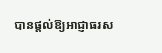បានផ្ដល់ឱ្យអាជ្ញាធរស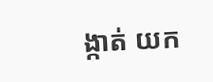ង្កាត់ យក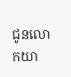ជូនលោកយា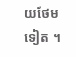យថែមទៀត ។